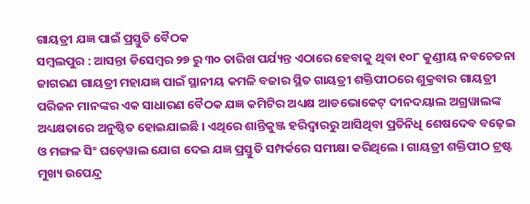ଗାୟତ୍ରୀ ଯଜ୍ଞ ପାଇଁ ପ୍ରସ୍ତୁତି ବୈଠକ
ସମ୍ବଲପୁର : ଆସନ୍ତା ଡିସେମ୍ବର ୨୭ ରୁ ୩୦ ତାରିଖ ପର୍ଯ୍ୟନ୍ତ ଏଠାରେ ହେବାକୁ ଥିବା ୧୦୮ କୁଣ୍ଡୀୟ ନବଚେତନା ଜାଗରଣ ଗାୟତ୍ରୀ ମହାଯଜ୍ଞ ପାଇଁ ସ୍ଥାନୀୟ କମଳି ବଜାର ସ୍ଥିତ ଗାୟତ୍ରୀ ଶକ୍ତିପୀଠରେ ଶୁକ୍ରବାର ଗାୟତ୍ରୀ ପରିଜନ ମାନଙ୍କର ଏକ ସାଧାରଣ ବୈଠକ ଯଜ୍ଞ କମିଟିର ଅଧ୍ୟକ୍ଷ ଆଡଭୋକେଟ୍ ଦୀନଦୟାଲ ଅଗ୍ରୱାଲଙ୍କ ଅଧ୍ୟକ୍ଷତାରେ ଅନୁଷ୍ଠିତ ହୋଇଯାଇଛି । ଏଥିରେ ଶାନ୍ତିକୁଞ୍ଜ ହରିଦ୍ୱାରରୁ ଆସିଥିବା ପ୍ରତିନିଧି ଶେଷଦେବ ବଢ଼େଇ ଓ ମଙ୍ଗଳ ସିଂ ଘଡ଼େୱାଲ ଯୋଗ ଦେଇ ଯଜ୍ଞ ପ୍ରସ୍ତୁତି ସମ୍ପର୍କରେ ସମୀକ୍ଷା କରିଥିଲେ । ଗାୟତ୍ରୀ ଶକ୍ତିପୀଠ ଟ୍ରଷ୍ଟ ମୁଖ୍ୟ ଉପେନ୍ଦ୍ର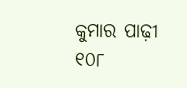କୁମାର ପାଢ଼ୀ ୧୦୮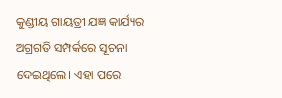କୁଣ୍ଡୀୟ ଗାୟତ୍ରୀ ଯଜ୍ଞ କାର୍ଯ୍ୟର ଅଗ୍ରଗତି ସମ୍ପର୍କରେ ସୂଚନା ଦେଇଥିଲେ। ଏହା ପରେ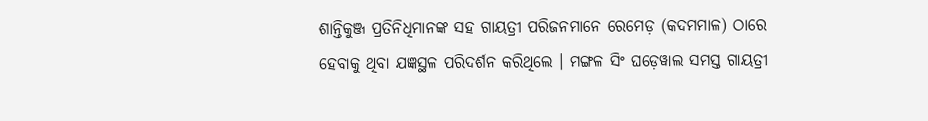ଶାନ୍ତିକୁଞ୍ଜ ପ୍ରତିନିଧିମାନଙ୍କ ସହ ଗାୟତ୍ରୀ ପରିଜନମାନେ ରେମେଡ଼ (କଦମମାଳ) ଠାରେ ହେବାକୁ ଥିବା ଯଜ୍ଞସ୍ଥଳ ପରିଦର୍ଶନ କରିଥିଲେ । ମଙ୍ଗଳ ସିଂ ଘଡ଼େୱାଲ ସମସ୍ତ ଗାୟତ୍ରୀ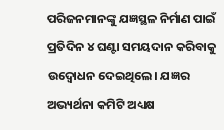ପରିଜନମାନଙ୍କୁ ଯଜ୍ଞସ୍ଥଳ ନିର୍ମାଣ ପାଇଁ ପ୍ରତିଦିନ ୪ ଘଣ୍ଟା ସମୟଦାନ କରିବାକୁ ଉଦ୍ବୋଧନ ଦେଇଥିଲେ। ଯଜ୍ଞର ଅଭ୍ୟର୍ଥନା କମିଟି ଅଧ୍ୟକ୍ଷ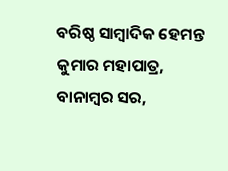ବରିଷ୍ଠ ସାମ୍ବାଦିକ ହେମନ୍ତ କୁମାର ମହାପାତ୍ର, ବାନାମ୍ବର ସର,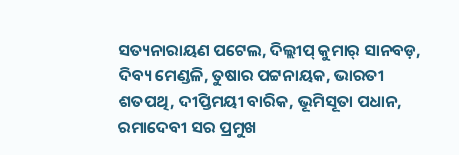ସତ୍ୟନାରାୟଣ ପଟେଲ, ଦିଲ୍ଲୀପ୍ କୁମାର୍ ସାନବଡ଼, ଦିବ୍ୟ ମେଣ୍ଡଳି, ତୁଷାର ପଟ୍ଟନାୟକ, ଭାରତୀ ଶତପଥି, ଦୀପ୍ତିମୟୀ ବାରିକ, ଭୂମିସୂତା ପଧାନ, ରମାଦେବୀ ସର ପ୍ରମୁଖ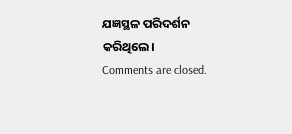ଯଜ୍ଞସ୍ଥଳ ପରିଦର୍ଶନ କରିଥିଲେ।
Comments are closed.